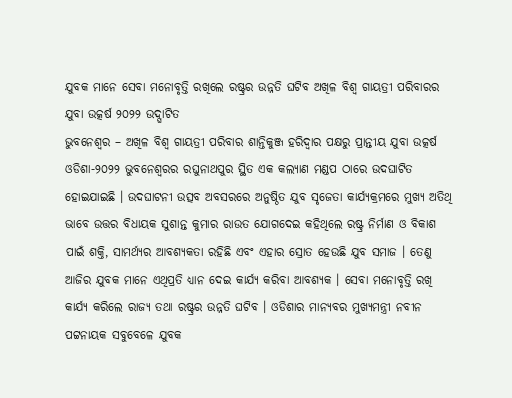ଯୁବକ ମାନେ ସେବା ମନୋବୃତ୍ତି ରଖିଲେ ରଷ୍ଟ୍ରର ଉନ୍ନତି ଘଟିବ ଅଖିଳ ବିଶ୍ୱ ଗାୟତ୍ରୀ ପରିବାରର ଯୁବା ଉତ୍କର୍ଷ ୨୦୨୨ ଉଦ୍ଘାଟିତ
ଭୁବନେଶ୍ୱର – ଅଖିଳ ବିଶ୍ୱ ଗାୟତ୍ରୀ ପରିବାର ଶାନ୍ତିକୁଞ୍ଜ ହରିଦ୍ଵାର ପକ୍ଷରୁ ପ୍ରାନ୍ତୀୟ ଯୁବା ଉତ୍କର୍ଷ ଓଡିଶା-୨୦୨୨ ଭୁବନେଶ୍ୱରର ରଘୁନାଥପୁର ସ୍ଥିତ ଏକ କଲ୍ୟାଣ ମଣ୍ଡପ ଠାରେ ଉଦଘାଟିତ ହୋଇଯାଇଛି । ଉଦଘାଟନୀ ଉତ୍ସବ ଅବସରରେ ଅନୁଷ୍ଠିତ ଯୁବ ସୃଜେତା କାର୍ଯ୍ୟକ୍ରମରେ ମୁଖ୍ୟ ଅତିଥି ଭାବେ ଉତ୍ତର ବିଧାୟକ ସୁଶାନ୍ତ କୁମାର ରାଉତ ଯୋଗଦେଇ କହିଥିଲେ ରଷ୍ଟ୍ର ନିର୍ମାଣ ଓ ବିକାଶ ପାଇଁ ଶକ୍ତି, ସାମର୍ଥ୍ୟର ଆବଶ୍ୟକତା ରହିଛି ଏବଂ ଏହାର ସ୍ରୋତ ହେଉଛି ଯୁବ ସମାଜ । ତେଣୁ ଆଜିର ଯୁବକ ମାନେ ଏଥିପ୍ରତି ଧ୍ୟାନ ଦେଇ କାର୍ଯ୍ୟ କରିବା ଆବଶ୍ୟକ । ସେବା ମନୋବୃତ୍ତି ରଖି କାର୍ଯ୍ୟ କରିଲେ ରାଜ୍ୟ ତଥା ରଷ୍ଟ୍ରର ଉନ୍ନତି ଘଟିବ । ଓଡିଶାର ମାନ୍ୟବର ମୁଖ୍ୟମନ୍ତ୍ରୀ ନବୀନ ପଟ୍ଟନାୟକ ସବୁବେଳେ ଯୁବକ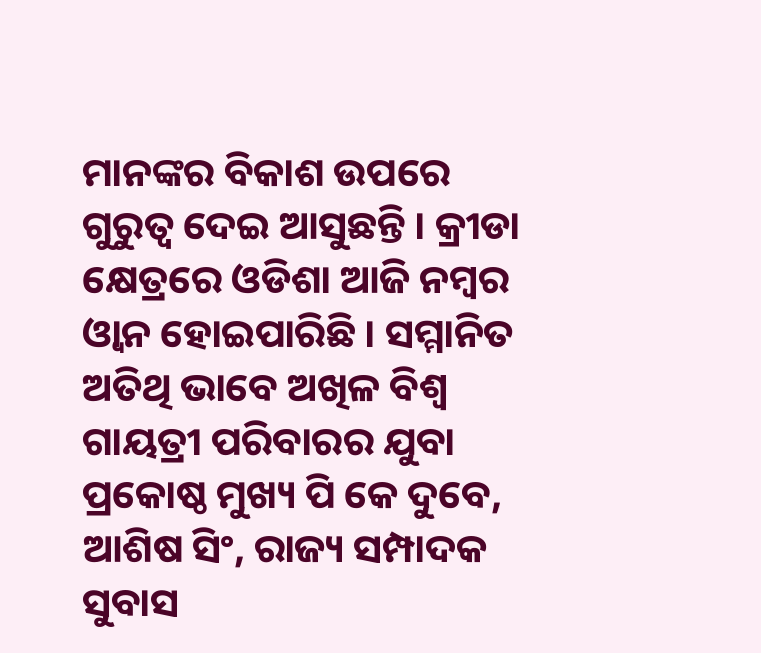ମାନଙ୍କର ବିକାଶ ଉପରେ ଗୁରୁତ୍ୱ ଦେଇ ଆସୁଛନ୍ତି । କ୍ରୀଡା କ୍ଷେତ୍ରରେ ଓଡିଶା ଆଜି ନମ୍ବର ଓ୍ବାନ ହୋଇପାରିଛି । ସମ୍ମାନିତ ଅତିଥି ଭାବେ ଅଖିଳ ବିଶ୍ୱ ଗାୟତ୍ରୀ ପରିବାରର ଯୁବା ପ୍ରକୋଷ୍ଠ ମୁଖ୍ୟ ପି କେ ଦୁବେ, ଆଶିଷ ସିଂ, ରାଜ୍ୟ ସମ୍ପାଦକ ସୁବାସ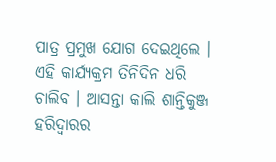ପାତ୍ର ପ୍ରମୁଖ ଯୋଗ ଦେଇଥିଲେ । ଏହି କାର୍ଯ୍ୟକ୍ରମ ତିନିଦିନ ଧରି ଚାଲିବ । ଆସନ୍ତା କାଲି ଶାନ୍ତିକୁଞ୍ଜ ହରିଦ୍ୱାରର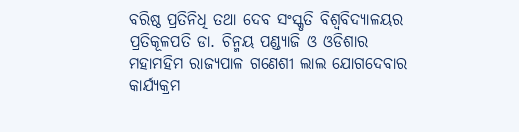ବରିଷ୍ଠ ପ୍ରତିନିଧି ତଥା ଦେବ ସଂସ୍କୃତି ବିଶ୍ୱବିଦ୍ୟାଳୟର ପ୍ରତିକୂଳପତି ଡା. ଚିନ୍ମୟ ପଣ୍ଡ୍ୟାଜି ଓ ଓଡିଶାର ମହାମହିମ ରାଜ୍ୟପାଳ ଗଣେଶୀ ଲାଲ ଯୋଗଦେବାର କାର୍ଯ୍ୟକ୍ରମ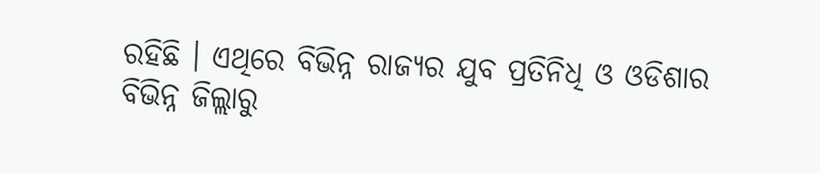ରହିଛି । ଏଥିରେ ବିଭିନ୍ନ ରାଜ୍ୟର ଯୁବ ପ୍ରତିନିଧି ଓ ଓଡିଶାର ବିଭିନ୍ନ ଜିଲ୍ଲାରୁ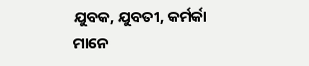ଯୁବକ, ଯୁବତୀ, କର୍ମର୍କା ମାନେ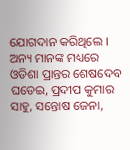ଯୋଗଦାନ କରିଥିଲେ । ଅନ୍ୟ ମାନଙ୍କ ମଧ୍ୟରେ ଓଡିଶା ପ୍ରାନ୍ତର ଶେଷଦେବ ଘଡେଇ, ପ୍ରଦୀପ କୁମାର ସାହୁ, ସନ୍ତୋଷ ଜେନା,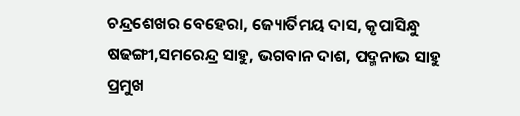ଚନ୍ଦ୍ରଶେଖର ବେହେରା, ଜ୍ୟୋର୍ତିମୟ ଦାସ, କୃପାସିନ୍ଧୁ ଷଢଙ୍ଗୀ,ସମରେନ୍ଦ୍ର ସାହୁ, ଭଗବାନ ଦାଶ, ପଦ୍ମନାଭ ସାହୁ ପ୍ରମୁଖ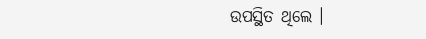ଉପସ୍ଥିତ ଥିଲେ ।